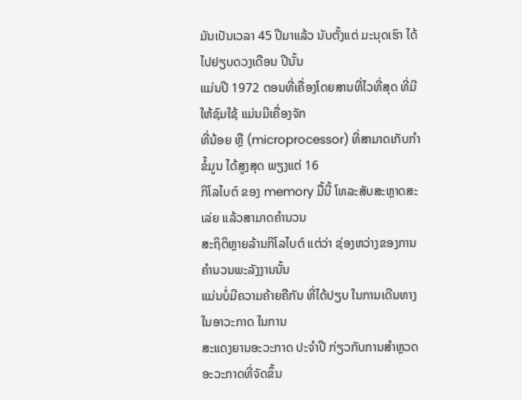ມັນເປັນເວລາ 45 ປີມາແລ້ວ ນັບຕັ້ງແຕ່ ມະນຸດເຮົາ ໄດ້ໄປຢຽບດວງເດືອນ ປີນັ້ນ
ແມ່ນປີ 1972 ຕອນທີ່ເຄື່ອງໂດຍສານທີ່ໄວທີ່ສຸດ ທີ່ມີໃຫ້ຊົມໃຊ້ ແມ່ນມີເຄື່ອງຈັກ
ທີ່ນ້ອຍ ຫຼື (microprocessor) ທີ່ສາມາດເກັບກຳຂໍ້ມູນ ໄດ້ສູງສຸດ ພຽງແຕ່ 16
ກິໂລໄບຕ໌ ຂອງ memory ມື້ນີ້ ໂທລະສັບສະຫຼາດສະເລ່ຍ ແລ້ວສາມາດຄຳນວນ
ສະຖິຕິຫຼາຍລ້ານກິໂລໄບຕ໌ ແຕ່ວ່າ ຊ່ອງຫວ່າງຂອງການຄຳນວນພະລັງງານນັ້ນ
ແມ່ນບໍ່ມີຄວາມຄ້າຍຄືກັນ ທີ່ໄດ້ປຽບ ໃນການເດີນທາງໃນອາວະກາດ ໃນການ
ສະແດງຍານອະວະກາດ ປະຈຳປີ ກ່ຽວກັບການສຳຫຼວດອະວະກາດທີ່ຈັດຂຶ້ນ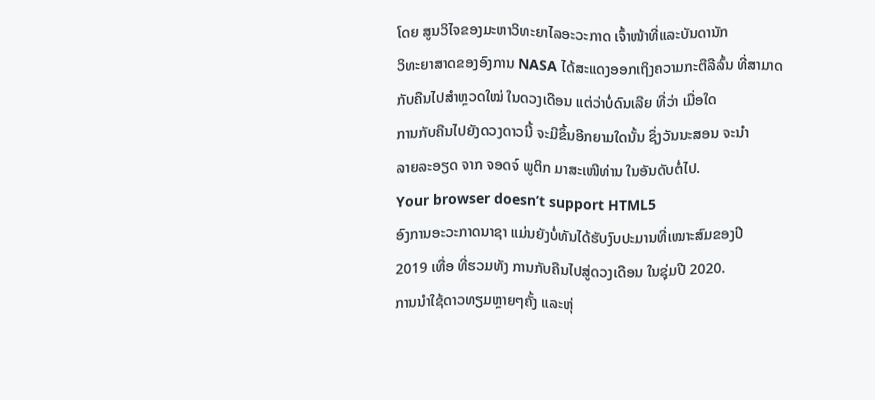ໂດຍ ສູນວິໄຈຂອງມະຫາວິທະຍາໄລອະວະກາດ ເຈົ້າໜ້າທີ່ແລະບັນດານັກ
ວິທະຍາສາດຂອງອົງການ NASA ໄດ້ສະແດງອອກເຖິງຄວາມກະຕືລືລົ້ນ ທີ່ສາມາດກັບຄືນໄປສຳຫຼວດໃໝ່ ໃນດວງເດືອນ ແຕ່ວ່າບໍ່ດົນເລີຍ ທີ່ວ່າ ເມື່ອໃດ
ການກັບຄືນໄປຍັງດວງດາວນີ້ ຈະມີຂຶ້ນອີກຍາມໃດນັ້ນ ຊຶ່ງວັນນະສອນ ຈະນຳ
ລາຍລະອຽດ ຈາກ ຈອດຈ໌ ພູຕິກ ມາສະເໜີທ່ານ ໃນອັນດັບຕໍ່ໄປ.
Your browser doesn’t support HTML5
ອົງການອະວະກາດນາຊາ ແມ່ນຍັງບໍ່ທັນໄດ້ຮັບງົບປະມານທີ່ເໝາະສົມຂອງປີ
2019 ເທື່ອ ທີ່ຮວມທັງ ການກັບຄືນໄປສູ່ດວງເດືອນ ໃນຊຸ່ມປີ 2020.
ການນຳໃຊ້ດາວທຽມຫຼາຍໆຄັ້ງ ແລະຫຸ່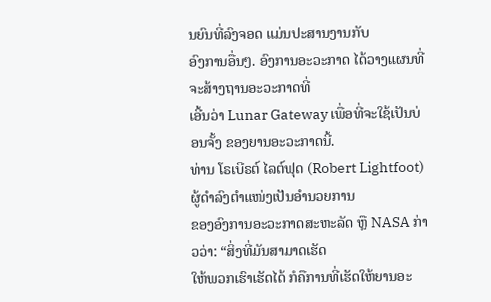ນຍົນທີ່ລົງຈອດ ແມ່ນປະສານງານກັບ
ອົງການອື່ນໆ. ອົງການອະວະກາດ ໄດ້ວາງແຜນທີ່ຈະສ້າງຖານອະວະກາດທີ່
ເອີ້ນວ່າ Lunar Gateway ເພື່ອທີ່ຈະໃຊ້ເປັນບ່ອນຈັ້ງ ຂອງຍານອະວະກາດນີ້.
ທ່ານ ໂຣເບີຣຕ໌ ໄລຕ໌ຟຸດ (Robert Lightfoot) ຜູ້ດຳລົງຕຳແໜ່ງເປັນອຳນວຍການ
ຂອງອົງການອະວະກາດສະຫະລັດ ຫຼື NASA ກ່າວວ່າ: “ສິ່ງທີ່ມັນສາມາດເຮັດ
ໃຫ້ພວກເຮົາເຮັດໄດ້ ກໍຄືການທີ່ເຮັດໃຫ້ຍານອະ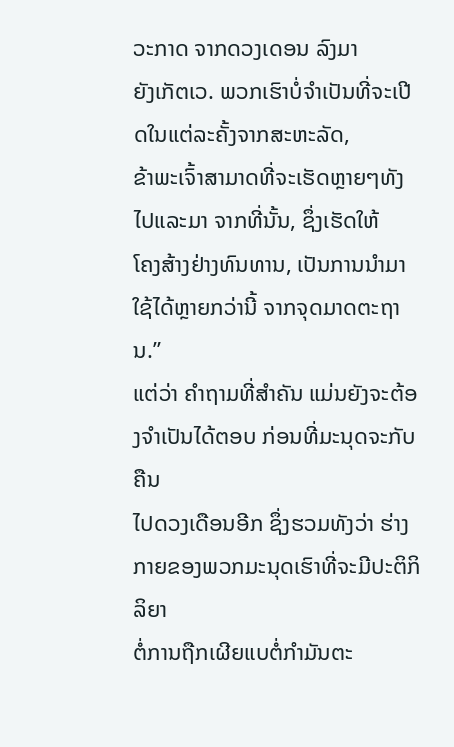ວະກາດ ຈາກດວງເດອນ ລົງມາ
ຍັງເກັຕເວ. ພວກເຮົາບໍ່ຈຳເປັນທີ່ຈະເປີດໃນແຕ່ລະຄັ້ງຈາກສະຫະລັດ,
ຂ້າພະເຈົ້າສາມາດທີ່ຈະເຮັດຫຼາຍໆທັງໄປແລະມາ ຈາກທີ່ນັ້ນ, ຊຶ່ງເຮັດໃຫ້
ໂຄງສ້າງຢ່າງທົນທານ, ເປັນການນຳມາໃຊ້ໄດ້ຫຼາຍກວ່ານີ້ ຈາກຈຸດມາດຕະຖານ.”
ແຕ່ວ່າ ຄຳຖາມທີ່ສຳຄັນ ແມ່ນຍັງຈະຕ້ອງຈຳເປັນໄດ້ຕອບ ກ່ອນທີ່ມະນຸດຈະກັບຄືນ
ໄປດວງເດືອນອີກ ຊຶ່ງຮວມທັງວ່າ ຮ່າງກາຍຂອງພວກມະນຸດເຮົາທີ່ຈະມີປະຕິກິລິຍາ
ຕໍ່ການຖືກເຜີຍແບຕໍ່ກຳມັນຕະ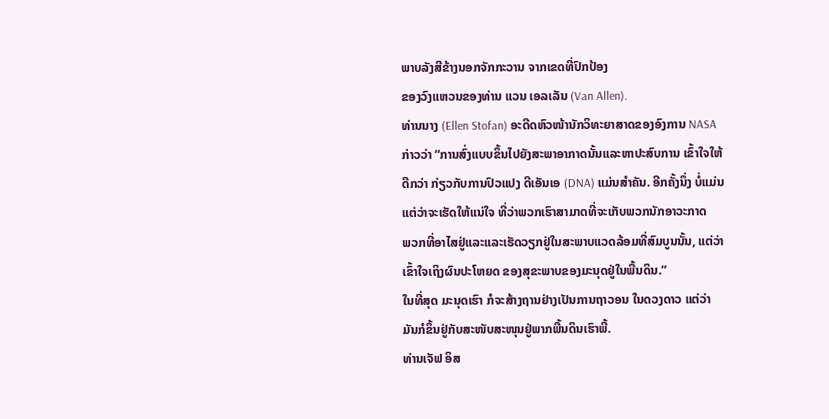ພາບລັງສີຂ້າງນອກຈັກກະວານ ຈາກເຂດທີ່ປົກປ້ອງ
ຂອງວົງແຫວນຂອງທ່ານ ແວນ ເອລເລັນ (Van Allen).
ທ່ານນາງ (Ellen Stofan) ອະດີດຫົວໜ້ານັກວິທະຍາສາດຂອງອົງການ NASA
ກ່າວວ່າ “ການສົ່ງແບບຂຶ້ນໄປຍັງສະພາອາກາດນັ້ນແລະຫາປະສົບການ ເຂົ້າໃຈໃຫ້
ດີກວ່າ ກ່ຽວກັບການປົວແປງ ດີເອັນເອ (DNA) ແມ່ນສຳຄັນ. ອີກຄັ້ງນຶ່ງ ບໍ່ແມ່ນ
ແຕ່ວ່າຈະເຮັດໃຫ້ແນ່ໃຈ ທີ່ວ່າພວກເຮົາສາມາດທີ່ຈະເກັບພວກນັກອາວະກາດ
ພວກທີ່ອາໄສຢູ່ແລະແລະເຮັດວຽກຢູ່ໃນສະພາບແວດລ້ອມທີ່ສົມບູນນັ້ນ, ແຕ່ວ່າ
ເຂົ້າໃຈເຖິງຜົນປະໂຫຍດ ຂອງສຸຂະພາບຂອງມະນຸດຢູ່ໃນພື້ນດິນ.”
ໃນທີ່ສຸດ ມະນຸດເຮົາ ກໍຈະສ້າງຖານຢ່າງເປັນການຖາວອນ ໃນດວງດາວ ແຕ່ວ່າ
ມັນກໍຂຶ້ນຢູ່ກັບສະໜັບສະໜຸນຢູ່ພາກພື້ນດິນເຮົາພີ້.
ທ່ານເຈັຟ ອິສ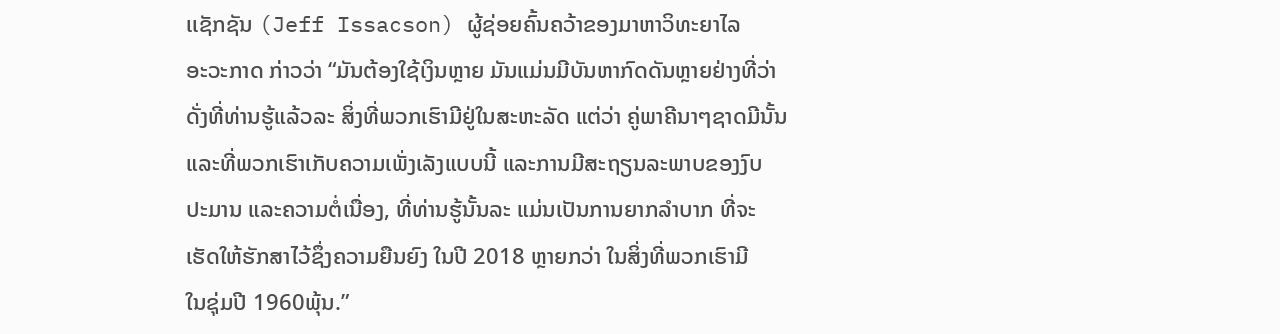ເເຊັກຊັນ (Jeff Issacson) ຜູ້ຊ່ອຍຄົ້ນຄວ້າຂອງມາຫາວິທະຍາໄລ
ອະວະກາດ ກ່າວວ່າ “ມັນຕ້ອງໃຊ້ເງິນຫຼາຍ ມັນແມ່ນມີບັນຫາກົດດັນຫຼາຍຢ່າງທີ່ວ່າ
ດັ່ງທີ່ທ່ານຮູ້ແລ້ວລະ ສິ່ງທີ່ພວກເຮົາມີຢູ່ໃນສະຫະລັດ ແຕ່ວ່າ ຄູ່ພາຄີນາໆຊາດມີນັ້ນ
ແລະທີ່ພວກເຮົາເກັບຄວາມເພັ່ງເລັງແບບນີ້ ແລະການມີສະຖຽນລະພາບຂອງງົບ
ປະມານ ແລະຄວາມຕໍ່ເນື່ອງ, ທີ່ທ່ານຮູ້ນັ້ນລະ ແມ່ນເປັນການຍາກລຳບາກ ທີ່ຈະ
ເຮັດໃຫ້ຮັກສາໄວ້ຊຶ່ງຄວາມຍືນຍົງ ໃນປີ 2018 ຫຼາຍກວ່າ ໃນສິ່ງທີ່ພວກເຮົາມີ
ໃນຊຸ່ມປີ 1960ພຸ້ນ.”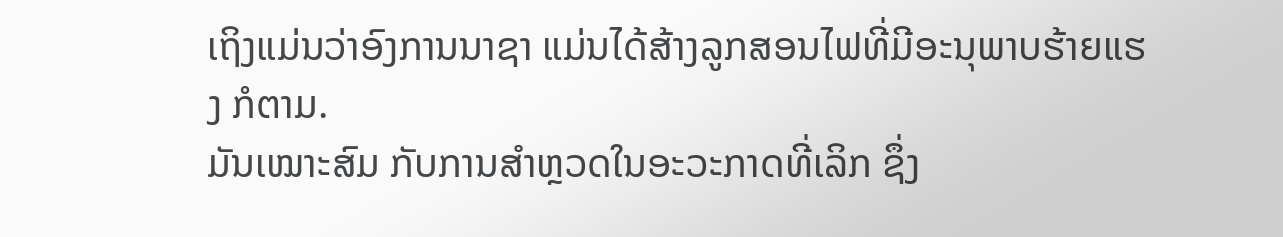ເຖິງແມ່ນວ່າອົງການນາຊາ ແມ່ນໄດ້ສ້າງລູກສອນໄຟທີ່ມີອະນຸພາບຮ້າຍແຮງ ກໍຕາມ.
ມັນເໝາະສົມ ກັບການສຳຫຼວດໃນອະວະກາດທີ່ເລິກ ຊຶ່ງ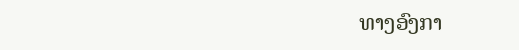ທາງອົງກາ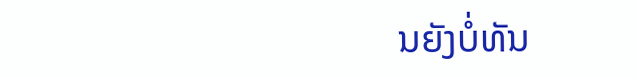ນຍັງບໍ່ທັນ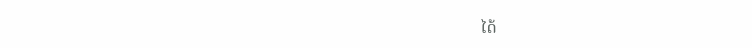ໄດ້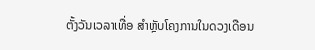ຕັ້ງວັນເວລາເທື່ອ ສຳຫຼັບໂຄງການໃນດວງເດືອນ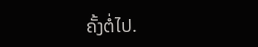ຄັ້ງຕໍ່ໄປ.